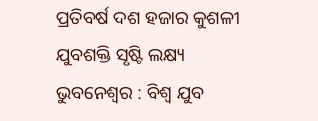ପ୍ରତିବର୍ଷ ଦଶ ହଜାର କୁଶଳୀ ଯୁବଶକ୍ତି ସୃଷ୍ଟି ଲକ୍ଷ୍ୟ
ଭୁବନେଶ୍ୱର : ବିଶ୍ୱ ଯୁବ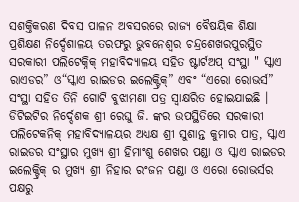ସଶକ୍ତିକରଣ ଦିବସ ପାଳନ ଅବସରରେ ରାଜ୍ୟ ବୈଷୟିକ ଶିକ୍ଷା ପ୍ରଶିକ୍ଷଣ ନିର୍ଦ୍ଦେଶାଳୟ ତରଫରୁ ଭୁବନେଶ୍ୱର ଚନ୍ଦ୍ରଶେଖରପୁରସ୍ଥିତ ସରକାରୀ ପଲିଟେକ୍ନିକ୍ ମହାବିଦ୍ୟାଳୟ ସହିତ ଷ୍ଟାର୍ଟଅପ୍ ସଂସ୍ଥା " ସ୍କାଏ ରାଏଡର” ଓ“ସ୍କାଏ ରାଇଡର ଇଲେକ୍ଟ୍ରିକ୍” ଏବଂ “ଏରୋ ରୋଭର୍ସ” ସଂସ୍ଥା ସହିତ ତିନି ଗୋଟି ବୁଝାମଣା ପତ୍ର ସ୍ୱାକ୍ଷରିତ ହୋଇଯାଇଛି । ଡିଟିଇଟିର ନିର୍ଦ୍ଦେଶକ ଶ୍ରୀ ରେଘୁ ଜି. ଙ୍କର ଉପସ୍ଥିତିରେ ସରକାରୀ ପଲିଟେକନିକ୍ ମହାବିଦ୍ୟାଳୟର ଅଧ୍ୟକ୍ଷ ଶ୍ରୀ ସୁଶାନ୍ତ କୁମାର ପାତ୍ର, ସ୍କାଏ ରାଇଡର ସଂସ୍ଥାର ମୁଖ୍ୟ ଶ୍ରୀ ହିମାଂଶୁ ଶେଖର ପଣ୍ଡା ଓ ସ୍କାଏ ରାଇଡର ଇଲେକ୍ଟ୍ରିକ୍ ର ମୁଖ୍ୟ ଶ୍ରୀ ନିହାର ରଂଜନ ପଣ୍ଡା ଓ ଏରୋ ରୋଭର୍ସର ପକ୍ଷରୁ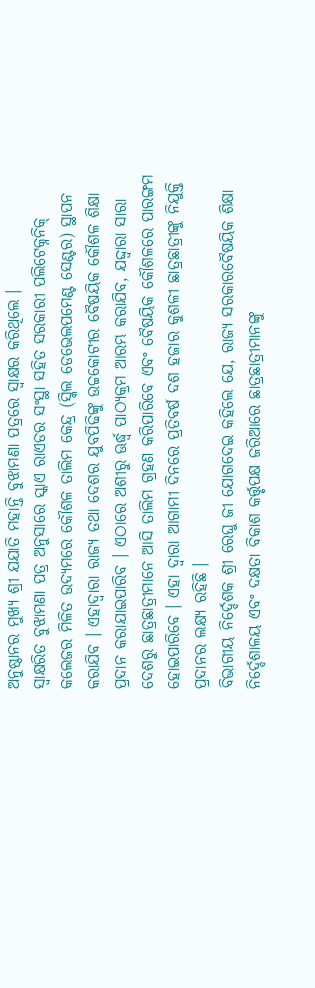ଅନୁଷ୍ଠାନର ମୁଖ୍ୟ ଶ୍ରୀ ଯଯାତି ମହାନ୍ତି ବୁଝାମଣା ପତ୍ରରେ ସ୍ୱାକ୍ଷର କରିଥିଲେ ।
ସ୍ୱାକ୍ଷରିତ ବୁଝାମଣା ପତ୍ର ଅନୁସାରେ ସ୍କାଏ ରାଏଡର ସଂସ୍ଥା ସହିତ ସରକାରୀ ପଲିଟେକ୍ନନିକ୍ କଲେଜର ମିଳିତ ଉଦ୍ୟମରେ କୌଶଳ ତାଲିମ କେନ୍ଦ୍ର (ସ୍କିଲ ଡେଭେଲପମେଣ୍ଟ ସେଣ୍ଟର) ସ୍ଥାପନ କରାଯିବ । ଏହାଦ୍ୱାରା ରାଜ୍ୟ ତଥା ଦେଶର ଯୁବପିଢିଙ୍କୁ ଉଚ୍ଚକୋଟୀର ବୈଷୟିକ କୌଶଳ ଶିକ୍ଷା ପ୍ରଦାନ କରାଯାଇପାରିବ । ଏଠାରେ ଅଶୀରୁ ଊର୍ଦ୍ଧ୍ୱ ପାଠ୍ୟକ୍ରମ ଆରମ୍ଭ କରାଯିବ, ଯଦ୍ଦ୍ୱାରା ସାରା ଦେଶରୁ ଛାତ୍ରଛାତ୍ରୀମାନେ ଆସି ତାଲିମ ଗ୍ରହଣ କରିପାରିବେ ଏବଂ ବୈଷୟିକ କୌଶଳରେ ପାରଙ୍ଗମ ହୋଇପାରିବେ । ଏହା ଦ୍ୱାରା ଆଗାମୀ ଦିନରେ ପ୍ରତିବର୍ଷ ଦଶ ହଜାର କୁଶଳୀ ଛାତ୍ରଛାତ୍ରୀଙ୍କୁ ନିଯୁକ୍ତି ପ୍ରଦାନର ଲକ୍ଷ୍ୟ ରହିଛି ।
ବିଭାଗୀୟ ନିର୍ଦ୍ଦେଶକ ଶ୍ରୀ ରେଘୁ ଜୀ ଯୋଗଦେଇ କହିଲେ ଯେ, ରାଜ୍ୟ ସରକାରବୈଷୟିକ ଶିକ୍ଷା ନିର୍ଦ୍ଦେଶାଳୟ ଏବଂ ଦକ୍ଷତା ବିକାଶ କର୍ତ୍ତୃପକ୍ଷ ଜରିଆରେ ଛାତ୍ରଛାତ୍ରୀମାନଙ୍କୁ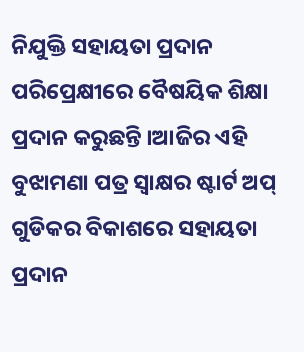ନିଯୁକ୍ତି ସହାୟତା ପ୍ରଦାନ ପରିପ୍ରେକ୍ଷୀରେ ବୈଷୟିକ ଶିକ୍ଷା ପ୍ରଦାନ କରୁଛନ୍ତି ।ଆଜିର ଏହି ବୁଝାମଣା ପତ୍ର ସ୍ୱାକ୍ଷର ଷ୍ଟାର୍ଟ ଅପ୍ ଗୁଡିକର ବିକାଶରେ ସହାୟତା ପ୍ରଦାନ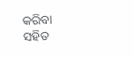କରିବା ସହିତ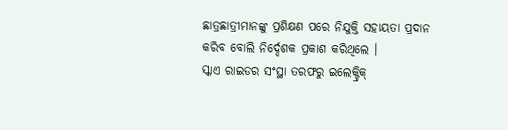ଛାତ୍ରଛାତ୍ରୀମାନଙ୍କୁ ପ୍ରଶିକ୍ଷଣ ପରେ ନିଯୁକ୍ତି ସହାୟତା ପ୍ରଦାନ କରିବ ବୋଲି ନିର୍ଦ୍ଦେଶକ ପ୍ରକାଶ କରିଥିଲେ ।
ସ୍କାଏ ରାଇଡର ସଂସ୍ଥା ତରଫରୁ ଇଲେକ୍ଟ୍ରିକ୍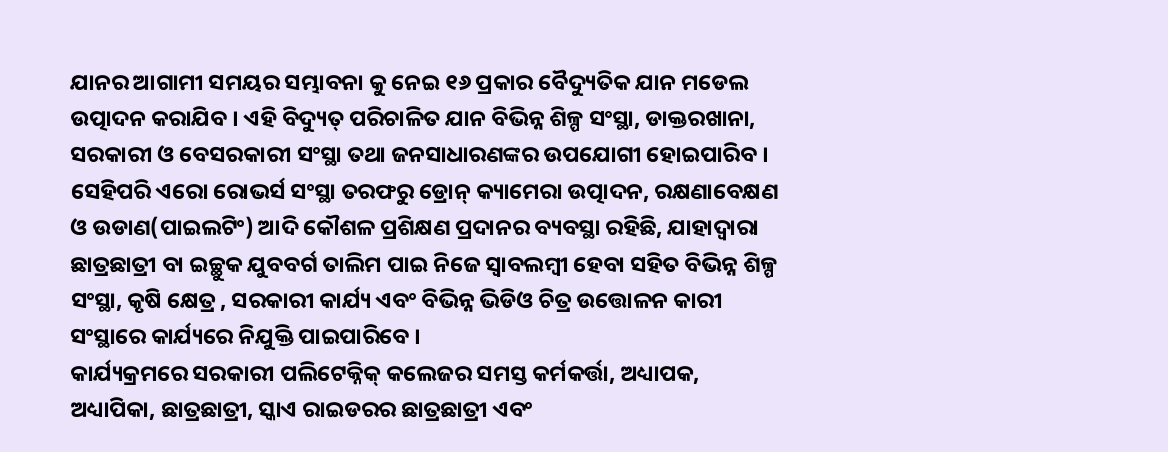ଯାନର ଆଗାମୀ ସମୟର ସମ୍ଭାବନା କୁ ନେଇ ୧୬ ପ୍ରକାର ବୈଦ୍ୟୁତିକ ଯାନ ମଡେଲ ଉତ୍ପାଦନ କରାଯିବ । ଏହି ବିଦ୍ୟୁତ୍ ପରିଚାଳିତ ଯାନ ବିଭିନ୍ନ ଶିଳ୍ପ ସଂସ୍ଥା, ଡାକ୍ତରଖାନା, ସରକାରୀ ଓ ବେସରକାରୀ ସଂସ୍ଥା ତଥା ଜନସାଧାରଣଙ୍କର ଉପଯୋଗୀ ହୋଇପାରିବ । ସେହିପରି ଏରୋ ରୋଭର୍ସ ସଂସ୍ଥା ତରଫରୁ ଡ୍ରୋନ୍ କ୍ୟାମେରା ଉତ୍ପାଦନ, ରକ୍ଷଣାବେକ୍ଷଣ ଓ ଉଡାଣ(ପାଇଲଟିଂ) ଆଦି କୌଶଳ ପ୍ରଶିକ୍ଷଣ ପ୍ରଦାନର ବ୍ୟବସ୍ଥା ରହିଛି, ଯାହାଦ୍ୱାରା ଛାତ୍ରଛାତ୍ରୀ ବା ଇଚ୍ଛୁକ ଯୁବବର୍ଗ ତାଲିମ ପାଇ ନିଜେ ସ୍ୱାବଲମ୍ବୀ ହେବା ସହିତ ବିଭିନ୍ନ ଶିଳ୍ପ ସଂସ୍ଥା, କୃଷି କ୍ଷେତ୍ର , ସରକାରୀ କାର୍ଯ୍ୟ ଏବଂ ବିଭିନ୍ନ ଭିଡିଓ ଚିତ୍ର ଉତ୍ତୋଳନ କାରୀ ସଂସ୍ଥାରେ କାର୍ଯ୍ୟରେ ନିଯୁକ୍ତି ପାଇପାରିବେ ।
କାର୍ଯ୍ୟକ୍ରମରେ ସରକାରୀ ପଲିଟେକ୍ନିକ୍ କଲେଜର ସମସ୍ତ କର୍ମକର୍ତ୍ତା, ଅଧ୍ୟାପକ, ଅଧ୍ୟାପିକା, ଛାତ୍ରଛାତ୍ରୀ, ସ୍କାଏ ରାଇଡରର ଛାତ୍ରଛାତ୍ରୀ ଏବଂ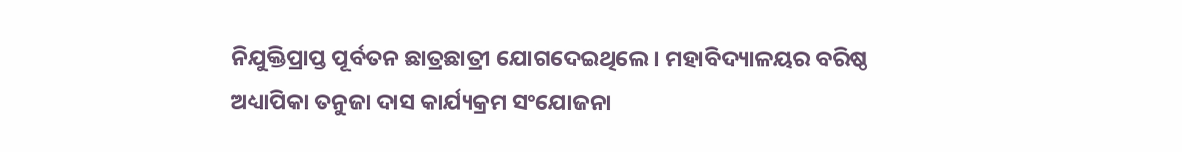ନିଯୁକ୍ତିପ୍ରାପ୍ତ ପୂର୍ବତନ ଛାତ୍ରଛାତ୍ରୀ ଯୋଗଦେଇଥିଲେ । ମହାବିଦ୍ୟାଳୟର ବରିଷ୍ଠ ଅଧ୍ୟାପିକା ତନୁଜା ଦାସ କାର୍ଯ୍ୟକ୍ରମ ସଂଯୋଜନା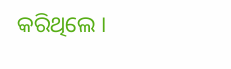କରିଥିଲେ ।